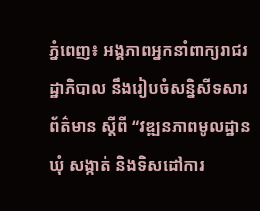ភ្នំពេញ៖ អង្គភាពអ្នកនាំពាក្យរាជរដ្ឋាភិបាល នឹងរៀបចំសន្និសីទសារព័ត៌មាន ស្ដីពី “វឌ្ឍនភាពមូលដ្ឋានឃុំ សង្កាត់ និងទិសដៅការ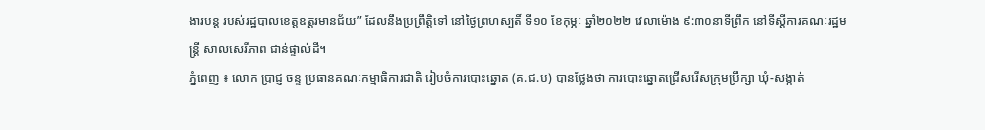ងារបន្ដ របស់រដ្ឋបាលខេត្តឧត្តរមានជ័យ” ដែលនឹងប្រព្រឹត្តិទៅ នៅថ្ងៃព្រហស្បតិ៍ ទី១០ ខែកុម្ភៈ ឆ្នាំ២០២២ វេលាម៉ោង ៩:៣០នាទីព្រឹក នៅទីស្ដីការគណៈរដ្ឋមន្ត្រី សាលសេរីភាព ជាន់ផ្ទាល់ដី។
ភ្នំពេញ ៖ លោក ប្រាជ្ញ ចន្ទ ប្រធានគណៈកម្មាធិការជាតិ រៀបចំការបោះឆ្នោត (គ.ជ.ប) បានថ្លែងថា ការបោះឆ្នោតជ្រើសរើសក្រុមប្រឹក្សា ឃុំ-សង្កាត់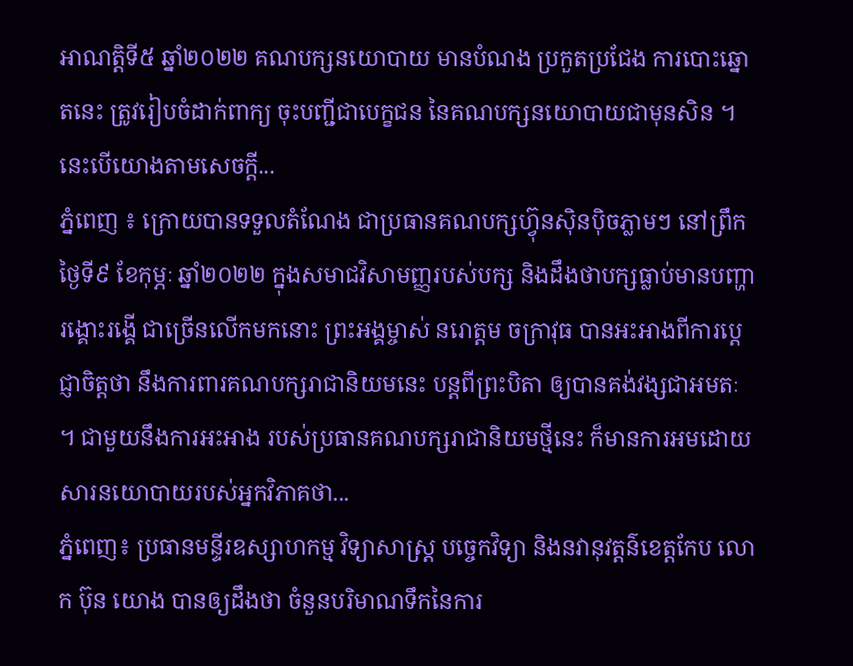អាណត្តិទី៥ ឆ្នាំ២០២២ គណបក្សនយោបាយ មានបំណង ប្រកួតប្រជែង ការបោះឆ្នោតនេះ ត្រូវរៀបចំដាក់ពាក្យ ចុះបញ្ជីជាបេក្ខជន នៃគណបក្សនយោបាយជាមុនសិន ។ នេះបើយោងតាមសេចក្តី...
ភ្នំពេញ ៖ ក្រោយបានទទួលតំណែង ជាប្រធានគណបក្សហ៊្វុនស៊ិនប៉ិចភ្លាមៗ នៅព្រឹកថ្ងៃទី៩ ខែកុម្ភៈ ឆ្នាំ២០២២ ក្នុងសមាជវិសាមញ្ញរបស់បក្ស និងដឹងថាបក្សធ្លាប់មានបញ្ហា រង្គោះរង្គើ ជាច្រើនលើកមកនោះ ព្រះអង្គម្ចាស់ នរោត្តម ចក្រាវុធ បានអះអាងពីការប្តេជ្ញាចិត្តថា នឹងការពារគណបក្សរាជានិយមនេះ បន្តពីព្រះបិតា ឲ្យបានគង់វង្សជាអមតៈ ។ ជាមួយនឹងការអះអាង របស់ប្រធានគណបក្សរាជានិយមថ្មីនេះ ក៏មានការអមដោយសារនយោបាយរបស់អ្នកវិភាគថា...
ភ្នំពេញ៖ ប្រធានមន្ទីរឧស្សាហកម្ម វិទ្យាសាស្ត្រ បច្ចេកវិទ្យា និងនវានុវត្តន៌ខេត្តកែប លោក ប៊ុន យោង បានឲ្យដឹងថា ចំនួនបរិមាណទឹកនៃការ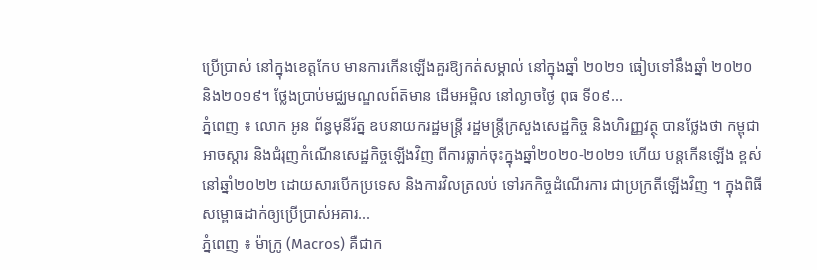ប្រើប្រាស់ នៅក្នុងខេត្តកែប មានការកើនឡើងគួរឱ្យកត់សម្គាល់ នៅក្នុងឆ្នាំ ២០២១ ធៀបទៅនឹងឆ្នាំ ២០២០ និង២០១៩។ ថ្លែងប្រាប់មជ្ឈមណ្ឌលព៍ត៑មាន ដើមអម្ពិល នៅល្ងាចថ្ងៃ ពុធ ទី០៩...
ភ្នំពេញ ៖ លោក អូន ព័ន្ធមុនីរ័ត្ន ឧបនាយករដ្ឋមន្ត្រី រដ្ឋមន្ត្រីក្រសួងសេដ្ឋកិច្ច និងហិរញ្ញវត្ថុ បានថ្លែងថា កម្ពុជា អាចស្តារ និងជំរុញកំណើនសេដ្ឋកិច្ចឡើងវិញ ពីការធ្លាក់ចុះក្នុងឆ្នាំ២០២០-២០២១ ហើយ បន្តកើនឡើង ខ្ពស់នៅឆ្នាំ២០២២ ដោយសារបើកប្រទេស និងការវិលត្រលប់ ទៅរកកិច្ចដំណើរការ ជាប្រក្រតីឡើងវិញ ។ ក្នុងពិធីសម្ពោធដាក់ឲ្យប្រើប្រាស់អគារ...
ភ្នំពេញ ៖ ម៉ាក្រូ (Macros) គឺជាក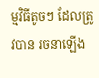ម្មវិធីតូចៗ ដែលត្រូវបាន រចនាឡើង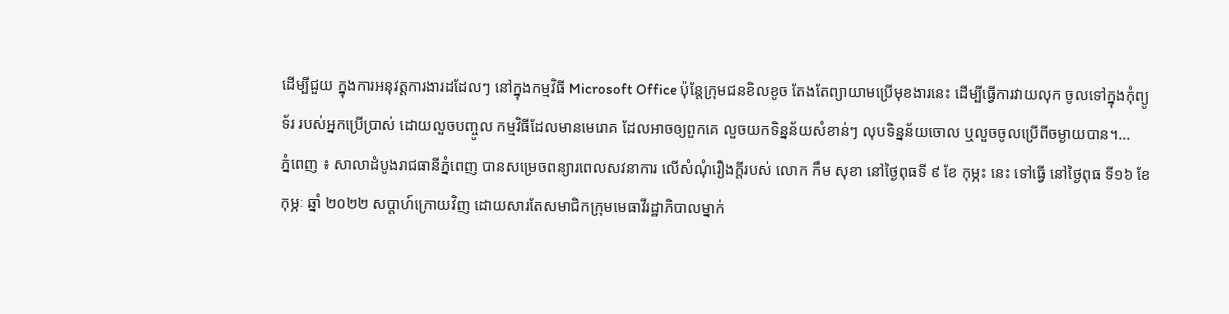ដើម្បីជួយ ក្នុងការអនុវត្តការងារដដែលៗ នៅក្នុងកម្មវិធី Microsoft Office ប៉ុន្តែក្រុមជនខិលខូច តែងតែព្យាយាមប្រើមុខងារនេះ ដើម្បីធ្វើការវាយលុក ចូលទៅក្នុងកុំព្យូទ័រ របស់អ្នកប្រើប្រាស់ ដោយលួចបញ្ចូល កម្មវិធីដែលមានមេរោគ ដែលអាចឲ្យពួកគេ លួចយកទិន្នន័យសំខាន់ៗ លុបទិន្នន័យចោល ឬលួចចូលប្រើពីចម្ងាយបាន។...
ភ្នំពេញ ៖ សាលាដំបូងរាជធានីភ្នំពេញ បានសម្រេចពន្យារពេលសវនាការ លើសំណុំរឿងក្តីរបស់ លោក កឹម សុខា នៅថ្ងៃពុធទី ៩ ខែ កុម្ភះ នេះ ទៅធ្វើ នៅថ្ងៃពុធ ទី១៦ ខែកុម្ភៈ ឆ្នាំ ២០២២ សប្តាហ៍ក្រោយវិញ ដោយសារតែសមាជិកក្រុមមេធាវីរដ្ឋាភិបាលម្នាក់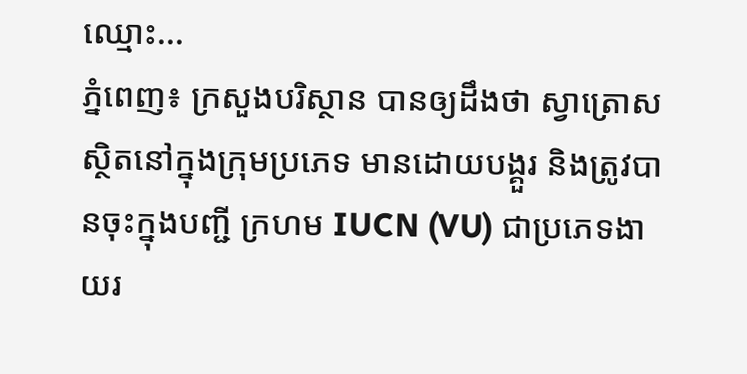ឈ្មោះ...
ភ្នំពេញ៖ ក្រសួងបរិស្ថាន បានឲ្យដឹងថា ស្វាត្រោស ស្ថិតនៅក្នុងក្រុមប្រភេទ មានដោយបង្គួរ និងត្រូវបានចុះក្នុងបញ្ជី ក្រហម IUCN (VU) ជាប្រភេទងាយរ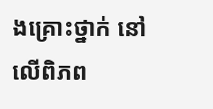ងគ្រោះថ្នាក់ នៅលើពិភព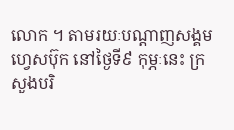លោក ។ តាមរយៈបណ្ដាញសង្គមហ្វេសប៊ុក នៅថ្ងៃទី៩ កុម្ភៈនេះ ក្រសួងបរិ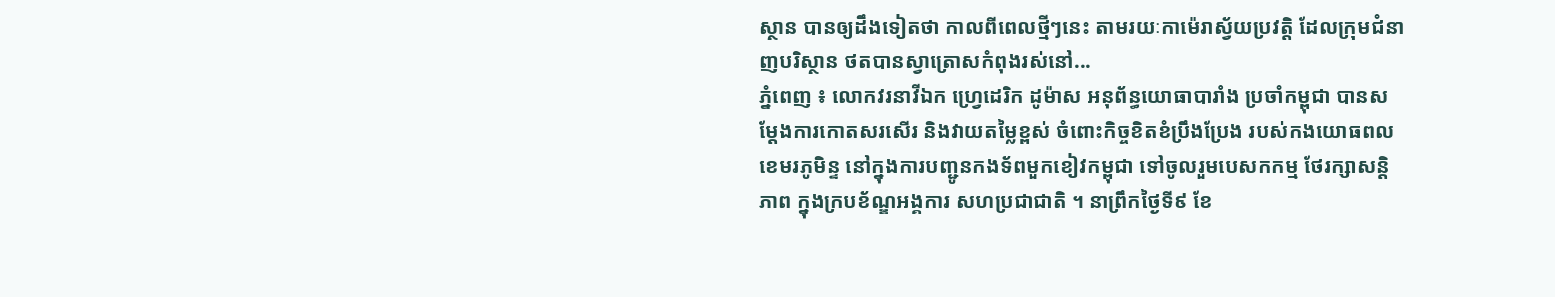ស្ថាន បានឲ្យដឹងទៀតថា កាលពីពេលថ្មីៗនេះ តាមរយៈកាម៉េរាស្វ័យប្រវត្តិ ដែលក្រុមជំនាញបរិស្ថាន ថតបានស្វាត្រោសកំពុងរស់នៅ...
ភ្នំពេញ ៖ លោកវរនាវីឯក ហ្វ្រេដេរិក ដូម៉ាស អនុព័ន្ធយោធាបារាំង ប្រចាំកម្ពុជា បានសម្តែងការកោតសរសើរ និងវាយតម្លៃខ្ពស់ ចំពោះកិច្ចខិតខំប្រឹងប្រែង របស់កងយោធពលខេមរភូមិន្ទ នៅក្នុងការបញ្ជូនកងទ័ពមួកខៀវកម្ពុជា ទៅចូលរួមបេសកកម្ម ថែរក្សាសន្តិភាព ក្នុងក្របខ័ណ្ឌអង្គការ សហប្រជាជាតិ ។ នាព្រឹកថ្ងៃទី៩ ខែ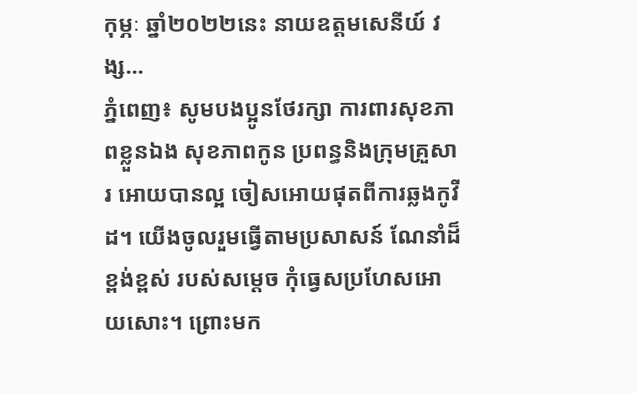កុម្ភៈ ឆ្នាំ២០២២នេះ នាយឧត្តមសេនីយ៍ វង្ស...
ភ្នំពេញ៖ សូមបងប្អូនថែរក្សា ការពារសុខភាពខ្លួនឯង សុខភាពកូន ប្រពន្ធនិងក្រុមគ្រួសារ អោយបានល្អ ចៀសអោយផុតពីការឆ្លងកូវីដ។ យើងចូលរួមធ្វើតាមប្រសាសន៍ ណែនាំដ៏ខ្ពង់ខ្ពស់ របស់សម្តេច កុំធ្វេសប្រហែសអោយសោះ។ ព្រោះមក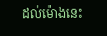ដល់ម៉ោងនេះ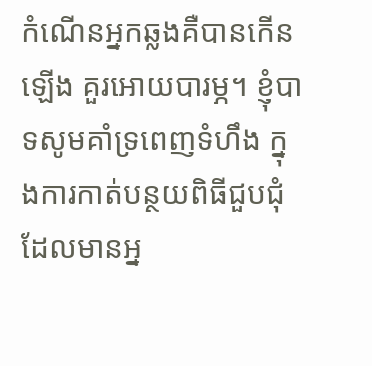កំណើនអ្នកឆ្លងគឺបានកើនឡើង គួរអោយបារម្ភ។ ខ្ញុំបាទសូមគាំទ្រពេញទំហឹង ក្នុងការកាត់បន្ថយពិធីជួបជុំ ដែលមានអ្ន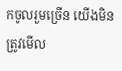កចូលរួមច្រើន យើងមិនត្រូវមើល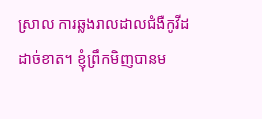ស្រាល ការឆ្លងរាលដាលជំងឺកូវីដដាច់ខាត។ ខ្ញុំព្រឹកមិញបានម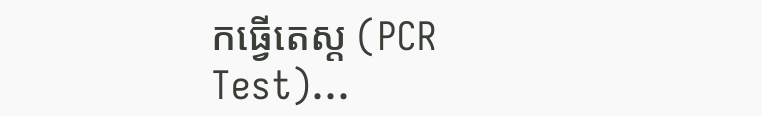កធ្វើតេស្ត (PCR Test)...